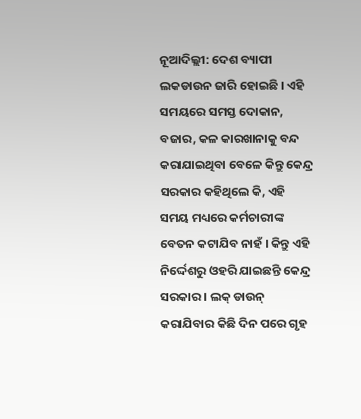ନୂଆଦିଲ୍ଲୀ: ଦେଶ ବ୍ୟାପୀ ଲକଡାଉନ ଜାରି ହୋଇଛି । ଏହି ସମୟରେ ସମସ୍ତ ଦୋକାନ, ବଜାର, କଳ କାରଖାନାକୁ ବନ୍ଦ କରାଯାଇଥିବା ବେଳେ କିନ୍ତୁ କେନ୍ଦ୍ର ସରକାର କହିଥିଲେ କି, ଏହି ସମୟ ମଧ୍ୟରେ କର୍ମଚାରୀଙ୍କ ବେତନ କଟାଯିବ ନାହଁ । କିନ୍ତୁ ଏହି ନିର୍ଦ୍ଦେଶରୁ ଓହରି ଯାଇଛନ୍ତି କେନ୍ଦ୍ର ସରକାର । ଲକ୍ ଡାଉନ୍ କରାଯିବାର କିଛି ଦିନ ପରେ ଗୃହ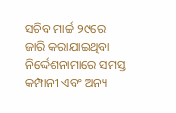ସଚିବ ମାର୍ଚ୍ଚ ୨୯ରେ ଜାରି କରାଯାଇଥିବା ନିର୍ଦ୍ଦେଶନାମାରେ ସମସ୍ତ କମ୍ପାନୀ ଏବଂ ଅନ୍ୟ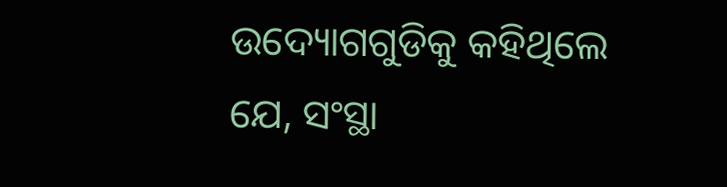ଉଦ୍ୟୋଗଗୁଡିକୁ କହିଥିଲେ ଯେ, ସଂସ୍ଥା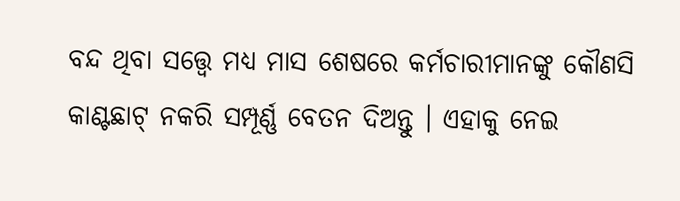ବନ୍ଦ ଥିବା ସତ୍ତ୍ବେ ମଧ୍ୟ ମାସ ଶେଷରେ କର୍ମଚାରୀମାନଙ୍କୁ କୌଣସି କାଣ୍ଟଛାଟ୍ ନକରି ସମ୍ପୂର୍ଣ୍ଣ ବେତନ ଦିଅନ୍ତୁ । ଏହାକୁ ନେଇ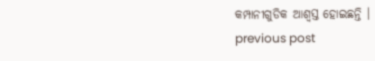କମ୍ପାନୀଗୁଡିକ ଆଶ୍ୱସ୍ତ ହୋଇଛନ୍ତି ।
previous post